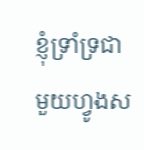ខ្ញុំទ្រាំទ្រជាមួយហ្វូងស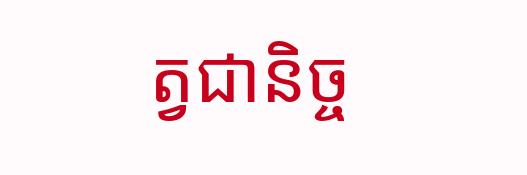ត្វជានិច្ច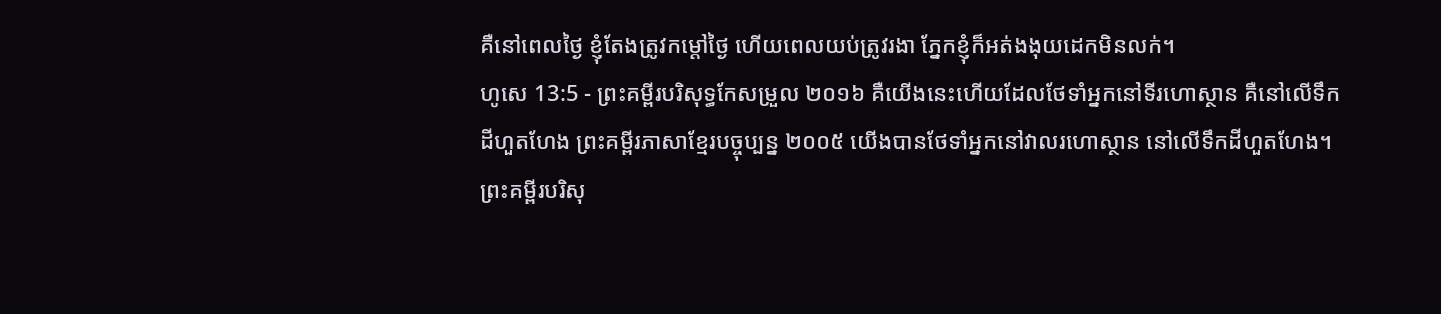គឺនៅពេលថ្ងៃ ខ្ញុំតែងត្រូវកម្ដៅថ្ងៃ ហើយពេលយប់ត្រូវរងា ភ្នែកខ្ញុំក៏អត់ងងុយដេកមិនលក់។
ហូសេ 13:5 - ព្រះគម្ពីរបរិសុទ្ធកែសម្រួល ២០១៦ គឺយើងនេះហើយដែលថែទាំអ្នកនៅទីរហោស្ថាន គឺនៅលើទឹកដីហួតហែង ព្រះគម្ពីរភាសាខ្មែរបច្ចុប្បន្ន ២០០៥ យើងបានថែទាំអ្នកនៅវាលរហោស្ថាន នៅលើទឹកដីហួតហែង។ ព្រះគម្ពីរបរិសុ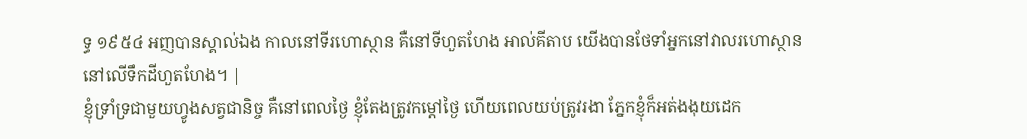ទ្ធ ១៩៥៤ អញបានស្គាល់ឯង កាលនៅទីរហោស្ថាន គឺនៅទីហួតហែង អាល់គីតាប យើងបានថែទាំអ្នកនៅវាលរហោស្ថាន នៅលើទឹកដីហួតហែង។ |
ខ្ញុំទ្រាំទ្រជាមួយហ្វូងសត្វជានិច្ច គឺនៅពេលថ្ងៃ ខ្ញុំតែងត្រូវកម្ដៅថ្ងៃ ហើយពេលយប់ត្រូវរងា ភ្នែកខ្ញុំក៏អត់ងងុយដេក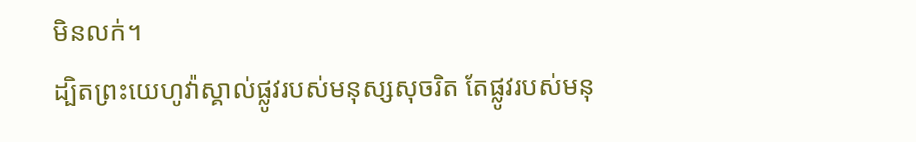មិនលក់។
ដ្បិតព្រះយេហូវ៉ាស្គាល់ផ្លូវរបស់មនុស្សសុចរិត តែផ្លូវរបស់មនុ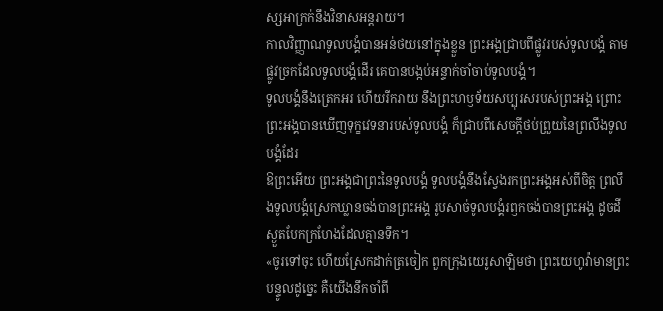ស្សអាក្រក់នឹងវិនាសអន្តរាយ។
កាលវិញ្ញាណទូលបង្គំបានអន់ថយនៅក្នុងខ្លួន ព្រះអង្គជ្រាបពីផ្លូវរបស់ទូលបង្គំ តាមផ្លូវច្រកដែលទូលបង្គំដើរ គេបានបង្កប់អន្ទាក់ចាំចាប់ទូលបង្គំ។
ទូលបង្គំនឹងត្រេកអរ ហើយរីករាយ នឹងព្រះហឫទ័យសប្បុរសរបស់ព្រះអង្គ ព្រោះព្រះអង្គបានឃើញទុក្ខវេទនារបស់ទូលបង្គំ ក៏ជ្រាបពីសេចក្ដីថប់ព្រួយនៃព្រលឹងទូលបង្គំដែរ
ឱព្រះអើយ ព្រះអង្គជាព្រះនៃទូលបង្គំ ទូលបង្គំនឹងស្វែងរកព្រះអង្គអស់ពីចិត្ត ព្រលឹងទូលបង្គំស្រេកឃ្លានចង់បានព្រះអង្គ រូបសាច់ទូលបង្គំរឭកចង់បានព្រះអង្គ ដូចដីស្ងួតបែកក្រហែងដែលគ្មានទឹក។
«ចូរទៅចុះ ហើយស្រែកដាក់ត្រចៀក ពួកក្រុងយេរូសាឡិមថា ព្រះយេហូវ៉ាមានព្រះបន្ទូលដូច្នេះ គឺយើងនឹកចាំពី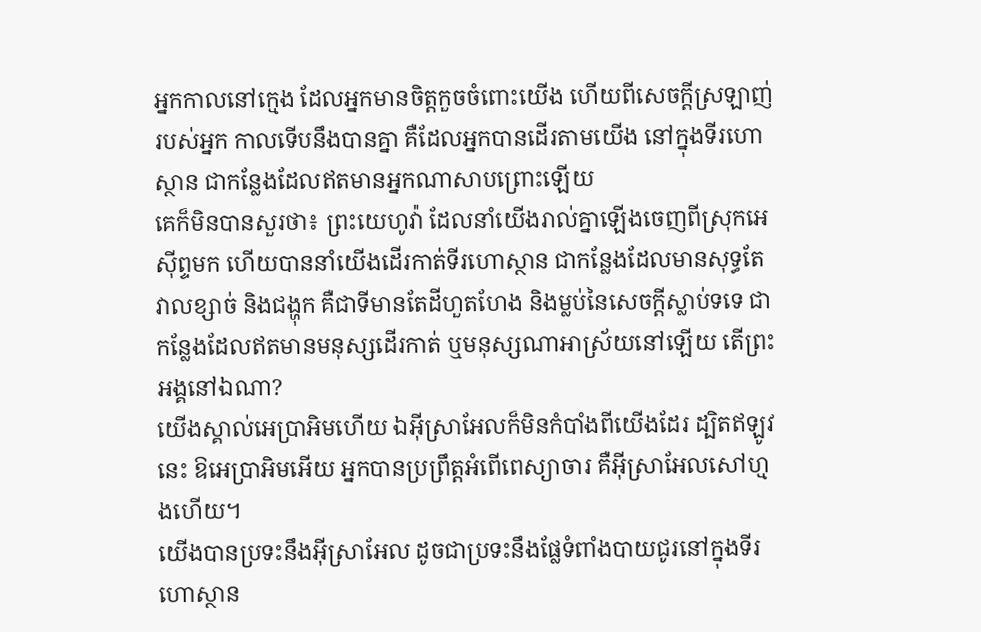អ្នកកាលនៅក្មេង ដែលអ្នកមានចិត្តកួចចំពោះយើង ហើយពីសេចក្ដីស្រឡាញ់របស់អ្នក កាលទើបនឹងបានគ្នា គឺដែលអ្នកបានដើរតាមយើង នៅក្នុងទីរហោស្ថាន ជាកន្លែងដែលឥតមានអ្នកណាសាបព្រោះឡើយ
គេក៏មិនបានសួរថា៖ ព្រះយេហូវ៉ា ដែលនាំយើងរាល់គ្នាឡើងចេញពីស្រុកអេស៊ីព្ទមក ហើយបាននាំយើងដើរកាត់ទីរហោស្ថាន ជាកន្លែងដែលមានសុទ្ធតែវាលខ្សាច់ និងជង្ហុក គឺជាទីមានតែដីហួតហែង និងម្លប់នៃសេចក្ដីស្លាប់ទទេ ជាកន្លែងដែលឥតមានមនុស្សដើរកាត់ ឬមនុស្សណាអាស្រ័យនៅឡើយ តើព្រះអង្គនៅឯណា?
យើងស្គាល់អេប្រាអិមហើយ ឯអ៊ីស្រាអែលក៏មិនកំបាំងពីយើងដែរ ដ្បិតឥឡូវនេះ ឱអេប្រាអិមអើយ អ្នកបានប្រព្រឹត្តអំពើពេស្យាចារ គឺអ៊ីស្រាអែលសៅហ្មងហើយ។
យើងបានប្រទះនឹងអ៊ីស្រាអែល ដូចជាប្រទះនឹងផ្លែទំពាំងបាយជូរនៅក្នុងទីរហោស្ថាន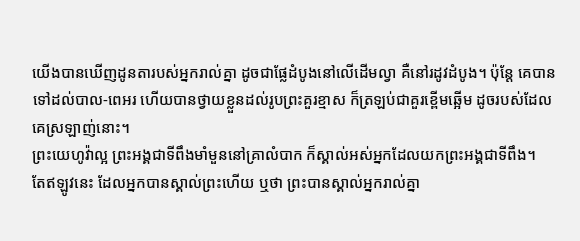យើងបានឃើញដូនតារបស់អ្នករាល់គ្នា ដូចជាផ្លែដំបូងនៅលើដើមល្វា គឺនៅរដូវដំបូង។ ប៉ុន្ដែ គេបានទៅដល់បាល-ពេអរ ហើយបានថ្វាយខ្លួនដល់រូបព្រះគួរខ្មាស ក៏ត្រឡប់ជាគួរខ្ពើមឆ្អើម ដូចរបស់ដែលគេស្រឡាញ់នោះ។
ព្រះយេហូវ៉ាល្អ ព្រះអង្គជាទីពឹងមាំមួននៅគ្រាលំបាក ក៏ស្គាល់អស់អ្នកដែលយកព្រះអង្គជាទីពឹង។
តែឥឡូវនេះ ដែលអ្នកបានស្គាល់ព្រះហើយ ឬថា ព្រះបានស្គាល់អ្នករាល់គ្នា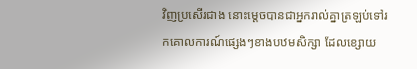វិញប្រសើរជាង នោះម្ដេចបានជាអ្នករាល់គ្នាត្រឡប់ទៅរកគោលការណ៍ផ្សេងៗខាងបឋមសិក្សា ដែលខ្សោយ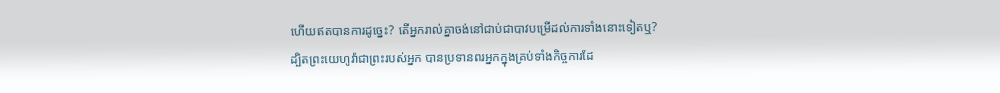ហើយឥតបានការដូច្នេះ? តើអ្នករាល់គ្នាចង់នៅជាប់ជាបាវបម្រើដល់ការទាំងនោះទៀតឬ?
ដ្បិតព្រះយេហូវ៉ាជាព្រះរបស់អ្នក បានប្រទានពរអ្នកក្នុងគ្រប់ទាំងកិច្ចការដែ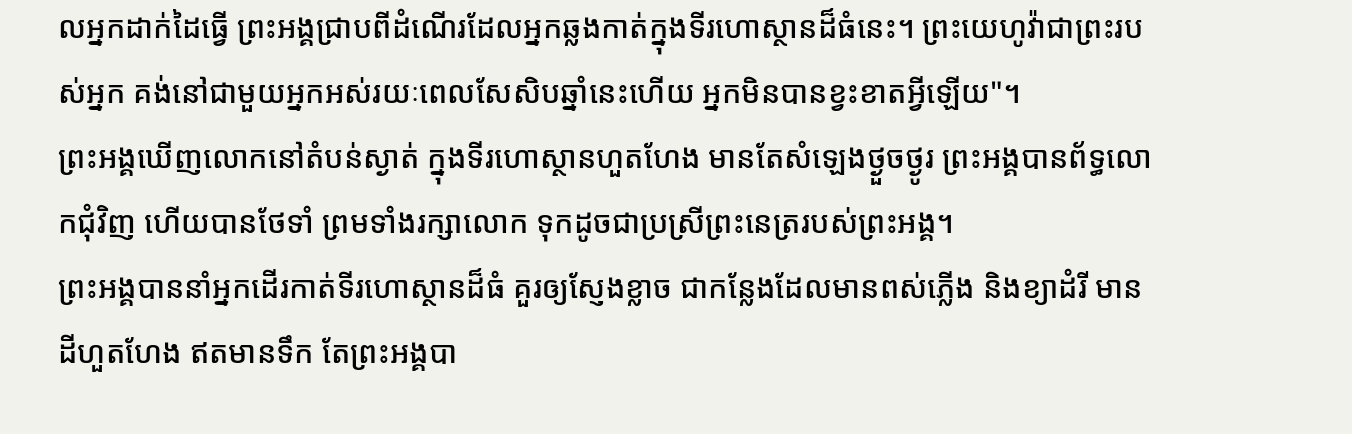លអ្នកដាក់ដៃធ្វើ ព្រះអង្គជ្រាបពីដំណើរដែលអ្នកឆ្លងកាត់ក្នុងទីរហោស្ថានដ៏ធំនេះ។ ព្រះយេហូវ៉ាជាព្រះរបស់អ្នក គង់នៅជាមួយអ្នកអស់រយៈពេលសែសិបឆ្នាំនេះហើយ អ្នកមិនបានខ្វះខាតអ្វីឡើយ"។
ព្រះអង្គឃើញលោកនៅតំបន់ស្ងាត់ ក្នុងទីរហោស្ថានហួតហែង មានតែសំឡេងថ្ងួចថ្ងូរ ព្រះអង្គបានព័ទ្ធលោកជុំវិញ ហើយបានថែទាំ ព្រមទាំងរក្សាលោក ទុកដូចជាប្រស្រីព្រះនេត្ររបស់ព្រះអង្គ។
ព្រះអង្គបាននាំអ្នកដើរកាត់ទីរហោស្ថានដ៏ធំ គួរឲ្យស្ញែងខ្លាច ជាកន្លែងដែលមានពស់ភ្លើង និងខ្យាដំរី មានដីហួតហែង ឥតមានទឹក តែព្រះអង្គបា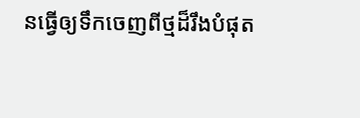នធ្វើឲ្យទឹកចេញពីថ្មដ៏រឹងបំផុត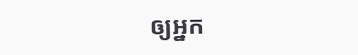ឲ្យអ្នក